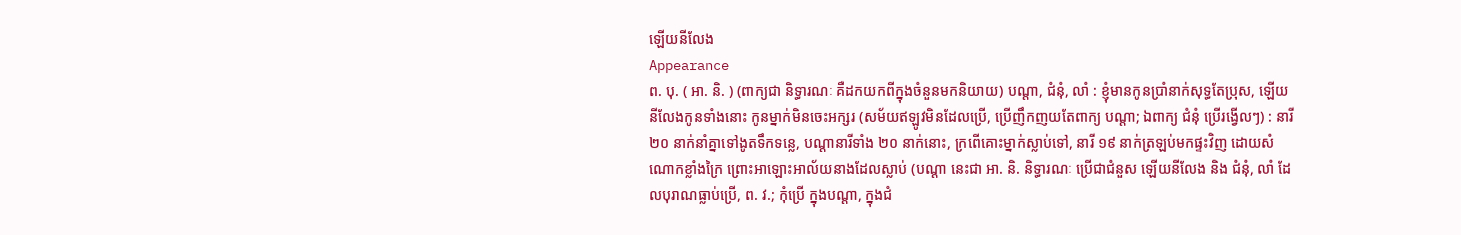ឡើយនីលែង
Appearance
ព. បុ. ( អា. និ. ) (ពាក្យជា និទ្ធារណៈ គឺដកយកពីក្នុងចំនួនមកនិយាយ) បណ្តា, ជំនុំ, លាំ : ខ្ញុំមានកូនប្រាំនាក់សុទ្ធតែប្រុស, ឡើយនីលែងកូនទាំងនោះ កូនម្នាក់មិនចេះអក្សរ (សម័យឥឡូវមិនដែលប្រើ, ប្រើញឹកញយតែពាក្យ បណ្តា; ឯពាក្យ ជំនុំ ប្រើរង្វើលៗ) : នារី ២០ នាក់នាំគ្នាទៅងូតទឹកទន្លេ, បណ្តានារីទាំង ២០ នាក់នោះ, ក្រពើគោះម្នាក់ស្លាប់ទៅ, នារី ១៩ នាក់ត្រឡប់មកផ្ទះវិញ ដោយសំណោកខ្លាំងក្រៃ ព្រោះអាឡោះអាល័យនាងដែលស្លាប់ (បណ្ដា នេះជា អា. និ. និទ្ធារណៈ ប្រើជាជំនួស ឡើយនីលែង និង ជំនុំ, លាំ ដែលបុរាណធ្លាប់ប្រើ, ព. វ.; កុំប្រើ ក្នុងបណ្ដា, ក្នុងជំ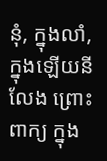នុំ, ក្នុងលាំ, ក្នុងឡើយនីលែង ព្រោះពាក្យ ក្នុង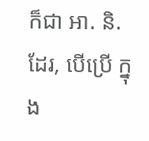ក៏ជា អា. និ. ដែរ, បើប្រើ ក្នុង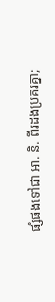ផ្សំផងទៅជា អា. និ. ពីរដងប្រគរគ្នា;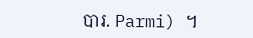បារ. Parmi) ។